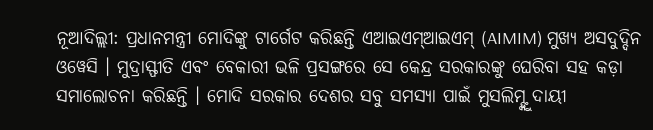ନୂଆଦିଲ୍ଲୀ: ପ୍ରଧାନମନ୍ତ୍ରୀ ମୋଦିଙ୍କୁ ଟାର୍ଗେଟ କରିଛନ୍ତି ଏଆଇଏମ୍ଆଇଏମ୍ (AIMIM) ମୁଖ୍ୟ ଅସଦୁଦ୍ଦିନ ଓୱେସି । ମୁଦ୍ରାସ୍ଫୀତି ଏବଂ ବେକାରୀ ଭଳି ପ୍ରସଙ୍ଗରେ ସେ କେନ୍ଦ୍ର ସରକାରଙ୍କୁ ଘେରିବା ସହ କଡ଼ା ସମାଲୋଚନା କରିଛନ୍ତି । ମୋଦି ସରକାର ଦେଶର ସବୁ ସମସ୍ୟା ପାଇଁ ମୁସଲିମ୍ଙ୍କୁ ଦାୟୀ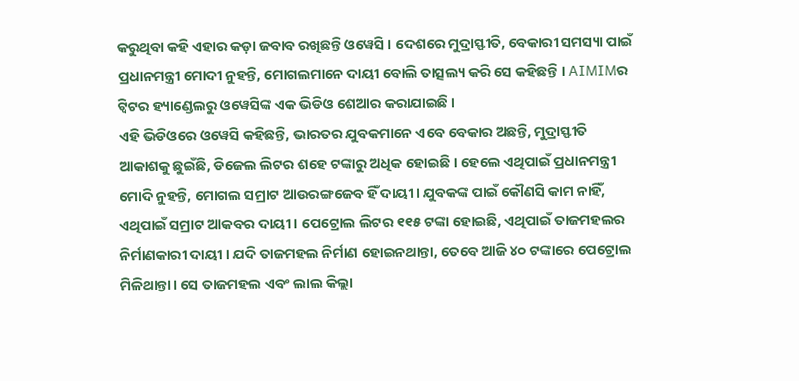କରୁଥିବା କହି ଏହାର କଡ଼ା ଜବାବ ରଖିଛନ୍ତି ଓୱେସି । ଦେଶରେ ମୁଦ୍ରାସ୍ଫୀତି, ବେକାରୀ ସମସ୍ୟା ପାଇଁ ପ୍ରଧାନମନ୍ତ୍ରୀ ମୋଦୀ ନୁହନ୍ତି, ମୋଗଲମାନେ ଦାୟୀ ବୋଲି ତାତ୍ସଲ୍ୟ କରି ସେ କହିଛନ୍ତି । AIMIMର ଟ୍ୱିଟର ହ୍ୟାଣ୍ଡେଲରୁ ଓୱେସିଙ୍କ ଏକ ଭିଡିଓ ଶେଆର କରାଯାଇଛି ।
ଏହି ଭିଡିଓରେ ଓୱେସି କହିଛନ୍ତି, ଭାରତର ଯୁବକମାନେ ଏବେ ବେକାର ଅଛନ୍ତି, ମୁଦ୍ରାସ୍ଫୀତି ଆକାଶକୁ ଛୁଇଁଛି, ଡିଜେଲ ଲିଟର ଶହେ ଟଙ୍କାରୁ ଅଧିକ ହୋଇଛି । ହେଲେ ଏଥିପାଇଁ ପ୍ରଧାନମନ୍ତ୍ରୀ ମୋଦି ନୁହନ୍ତି, ମୋଗଲ ସମ୍ରାଟ ଆଉରଙ୍ଗଜେବ ହିଁ ଦାୟୀ। ଯୁବକଙ୍କ ପାଇଁ କୌଣସି କାମ ନାହିଁ, ଏଥିପାଇଁ ସମ୍ରାଟ ଆକବର ଦାୟୀ । ପେଟ୍ରୋଲ ଲିଟର ୧୧୫ ଟଙ୍କା ହୋଇଛି, ଏଥିପାଇଁ ତାଜମହଲର ନିର୍ମାଣକାରୀ ଦାୟୀ । ଯଦି ତାଜମହଲ ନିର୍ମାଣ ହୋଇନଥାନ୍ତା, ତେବେ ଆଜି ୪୦ ଟଙ୍କାରେ ପେଟ୍ରୋଲ ମିଳିଥାନ୍ତା। ସେ ତାଜମହଲ ଏବଂ ଲାଲ କିଲ୍ଲା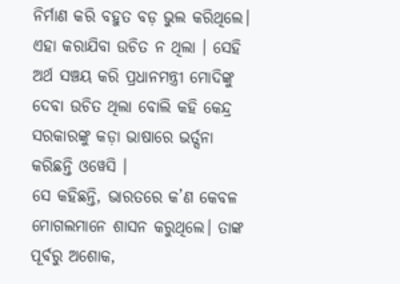ନିର୍ମାଣ କରି ବହୁତ ବଡ଼ ଭୁଲ କରିଥିଲେ। ଏହା କରାଯିବା ଉଚିତ ନ ଥିଲା । ସେହି ଅର୍ଥ ସଞ୍ଚୟ କରି ପ୍ରଧାନମନ୍ତ୍ରୀ ମୋଦିଙ୍କୁ ଦେବା ଉଚିତ ଥିଲା ବୋଲି କହି କେନ୍ଦ୍ର ସରକାରଙ୍କୁ କଡ଼ା ଭାଷାରେ ଭର୍ତ୍ସନା କରିଛନ୍ତି ଓୱେସି ।
ସେ କହିଛନ୍ତି, ଭାରତରେ କ’ଣ କେବଳ ମୋଗଲମାନେ ଶାସନ କରୁଥିଲେ। ତାଙ୍କ ପୂର୍ବରୁ ଅଶୋକ,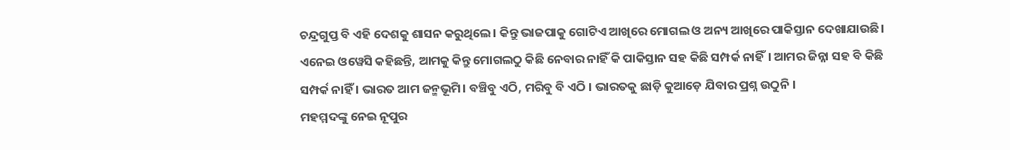ଚନ୍ଦ୍ରଗୁପ୍ତ ବି ଏହି ଦେଶକୁ ଶାସନ କରୁଥିଲେ। କିନ୍ତୁ ଭାଜପାକୁ ଗୋଟିଏ ଆଖିରେ ମୋଗଲ ଓ ଅନ୍ୟ ଆଖିରେ ପାକିସ୍ତାନ ଦେଖାଯାଉଛି।
ଏନେଇ ଓୱେସି କହିଛନ୍ତି, ଆମକୁ କିନ୍ତୁ ମୋଗଲଠୁ କିଛି ନେବାର ନାହିଁ କି ପାକିସ୍ତାନ ସହ କିଛି ସମ୍ପର୍କ ନାହିଁ। ଆମର ଜିନ୍ନା ସହ ବି କିଛି ସମ୍ପର୍କ ନାହିଁ । ଭାରତ ଆମ ଜନ୍ମଭୂମି। ବଞ୍ଚିବୁ ଏଠି, ମରିବୁ ବି ଏଠି । ଭାରତକୁ ଛାଡ଼ି କୁଆଡ଼େ ଯିବାର ପ୍ରଶ୍ନ ଉଠୁନି ।
ମହମ୍ମଦଙ୍କୁ ନେଇ ନୂପୁର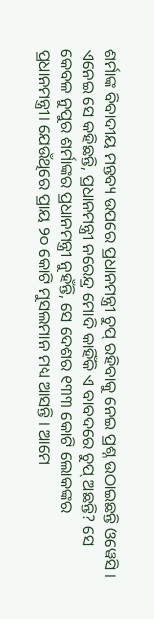ଶର୍ମାଙ୍କ ବିବାଦୀୟ ମନ୍ତବ୍ୟ ଉପରେ ପ୍ରଧାନମନ୍ତ୍ରୀ ଚୁପ୍ ରହିବାକୁ ନେଇ ପ୍ରଶ୍ନ ଉଠାଇଛନ୍ତି ଓୱେସି । ଏନେଇ ସେ କହିଛନ୍ତି, ପ୍ରଧାନମନ୍ତ୍ରୀ ନରେନ୍ଦ୍ର ମୋଦି କାହିଁକି ଏ ବାବଦରେ ଚୁପ୍ ଅଛନ୍ତି? ସେ କେବଳ ନୁପୁର ଶର୍ମାଙ୍କର ପ୍ରଧାନମନ୍ତ୍ରୀ ନୁହଁନ୍ତି, ସେ ଦେଶର ୧୩୩ କୋଟି ଲୋକଙ୍କର ପ୍ରଧାନମନ୍ତ୍ରୀ। ଯେଉଁଥିରେ ପ୍ରାୟ ୨୦ କୋଟି ମୁସଲମାନ ମଧ୍ୟ ଆସନ୍ତି । ଆମେ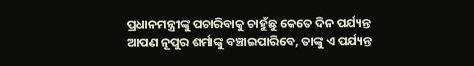ପ୍ରଧାନମନ୍ତ୍ରୀଙ୍କୁ ପଚାରିବାକୁ ଚାହୁଁଛୁ କେତେ ଦିନ ପର୍ଯ୍ୟନ୍ତ ଆପଣ ନୂପୁର ଶର୍ମାଙ୍କୁ ବଞ୍ଚାଇପାରିବେ, ତାଙ୍କୁ ଏ ପର୍ଯ୍ୟନ୍ତ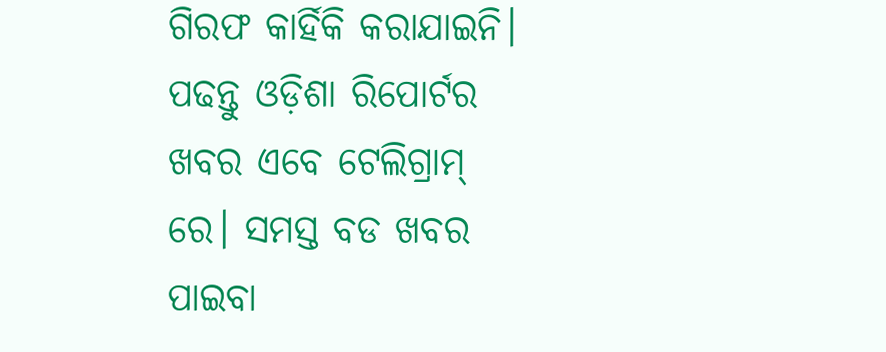ଗିରଫ କାର୍ହିକି କରାଯାଇନି।
ପଢନ୍ତୁ ଓଡ଼ିଶା ରିପୋର୍ଟର ଖବର ଏବେ ଟେଲିଗ୍ରାମ୍ ରେ। ସମସ୍ତ ବଡ ଖବର ପାଇବା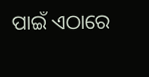ପାଇଁ ଏଠାରେ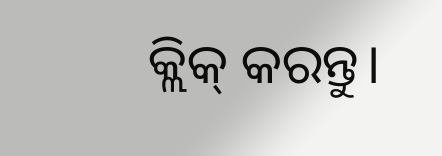କ୍ଲିକ୍ କରନ୍ତୁ।